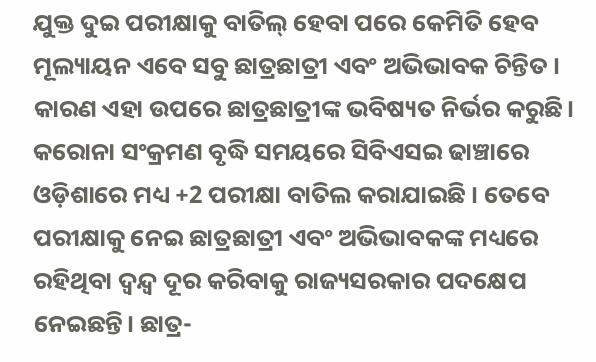ଯୁକ୍ତ ଦୁଇ ପରୀକ୍ଷାକୁ ବାତିଲ୍ ହେବା ପରେ କେମିତି ହେବ ମୂଲ୍ୟାୟନ ଏବେ ସବୁ ଛାତ୍ରଛାତ୍ରୀ ଏବଂ ଅଭିଭାବକ ଚିନ୍ତିତ । କାରଣ ଏହା ଉପରେ ଛାତ୍ରଛାତ୍ରୀଙ୍କ ଭବିଷ୍ୟତ ନିର୍ଭର କରୁଛି। କରୋନା ସଂକ୍ରମଣ ବୃଦ୍ଧି ସମୟରେ ସିବିଏସଇ ଢାଞ୍ଚାରେ ଓଡ଼ିଶାରେ ମଧ୍ୟ +2 ପରୀକ୍ଷା ବାତିଲ କରାଯାଇଛି । ତେବେ ପରୀକ୍ଷାକୁ ନେଇ ଛାତ୍ରଛାତ୍ରୀ ଏବଂ ଅଭିଭାବକଙ୍କ ମଧ୍ୟରେ ରହିଥିବା ଦ୍ୱନ୍ଦ୍ଵ ଦୂର କରିବାକୁ ରାଜ୍ୟସରକାର ପଦକ୍ଷେପ ନେଇଛନ୍ତି। ଛାତ୍ର-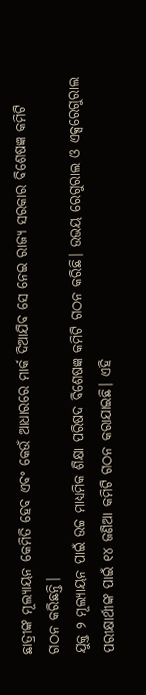ଛାତ୍ରୀଙ୍କ ମୂଲ୍ୟାୟନ କେମିତି ହେବ ଏବଂ କେଉଁ ଆଧାରରେ ମାର୍କ ଦିଆଯିବ ସେ ନେଇ ରାଜ୍ୟ ସରକାର ବିଶେଷଜ୍ଞ କମିଟି ଗଠନ କରିଛନ୍ତି।
ଯୁକ୍ତ ୨ ମୂଲ୍ୟାୟନ ପାଇଁ ଉଚ୍ଚ ମାଧ୍ୟମିକ ଶିକ୍ଷା ପରିଷଦ ବିଶେଷଜ୍ଞ କମିଟି ଗଠନ କରିଛି। ଉଭୟ ରେଗୁରାଲ ଓ ଏକ୍ସରେଗୁରାଲ ପରୀକ୍ଷାର୍ଥୀଙ୍କ ପାଇଁ ୧୪ ଜଣିଆ କମିଟି ଗଠନ କରାଯାଇଛି। ଏହି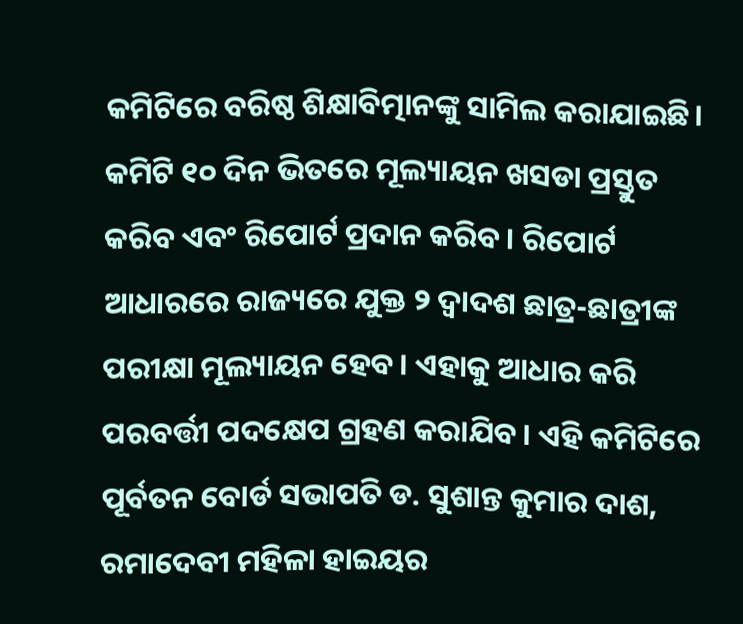କମିଟିରେ ବରିଷ୍ଠ ଶିକ୍ଷାବିତ୍ମାନଙ୍କୁ ସାମିଲ କରାଯାଇଛି। କମିଟି ୧୦ ଦିନ ଭିତରେ ମୂଲ୍ୟାୟନ ଖସଡା ପ୍ରସ୍ତୁତ କରିବ ଏବଂ ରିପୋର୍ଟ ପ୍ରଦାନ କରିବ। ରିପୋର୍ଟ ଆଧାରରେ ରାଜ୍ୟରେ ଯୁକ୍ତ ୨ ଦ୍ଵାଦଶ ଛାତ୍ର-ଛାତ୍ରୀଙ୍କ ପରୀକ୍ଷା ମୂଲ୍ୟାୟନ ହେବ। ଏହାକୁ ଆଧାର କରି ପରବର୍ତ୍ତୀ ପଦକ୍ଷେପ ଗ୍ରହଣ କରାଯିବ। ଏହି କମିଟିରେ ପୂର୍ବତନ ବୋର୍ଡ ସଭାପତି ଡ. ସୁଶାନ୍ତ କୁମାର ଦାଶ, ରମାଦେବୀ ମହିଳା ହାଇୟର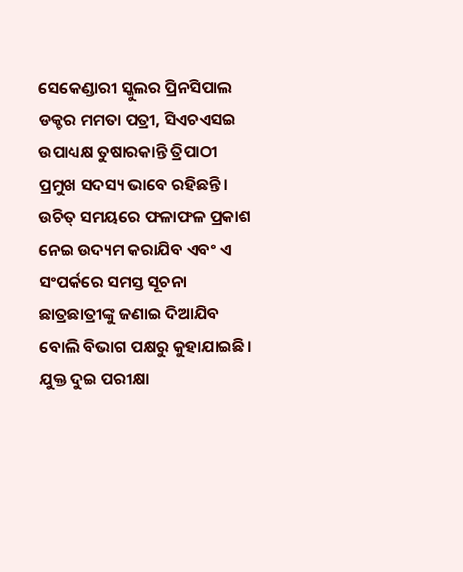ସେକେଣ୍ଡାରୀ ସ୍କୁଲର ପ୍ରିନସିପାଲ ଡକ୍ଚର ମମତା ପତ୍ରୀ, ସିଏଚଏସଇ ଉପାଧ୍ୟକ୍ଷ ତୁଷାରକାନ୍ତି ତ୍ରିପାଠୀ ପ୍ରମୁଖ ସଦସ୍ୟ ଭାବେ ରହିଛନ୍ତି। ଉଚିତ୍ ସମୟରେ ଫଳାଫଳ ପ୍ରକାଶ ନେଇ ଉଦ୍ୟମ କରାଯିବ ଏବଂ ଏ ସଂପର୍କରେ ସମସ୍ତ ସୂଚନା ଛାତ୍ରଛାତ୍ରୀଙ୍କୁ ଜଣାଇ ଦିଆଯିବ ବୋଲି ବିଭାଗ ପକ୍ଷରୁ କୁହାଯାଇଛି।
ଯୁକ୍ତ ଦୁଇ ପରୀକ୍ଷା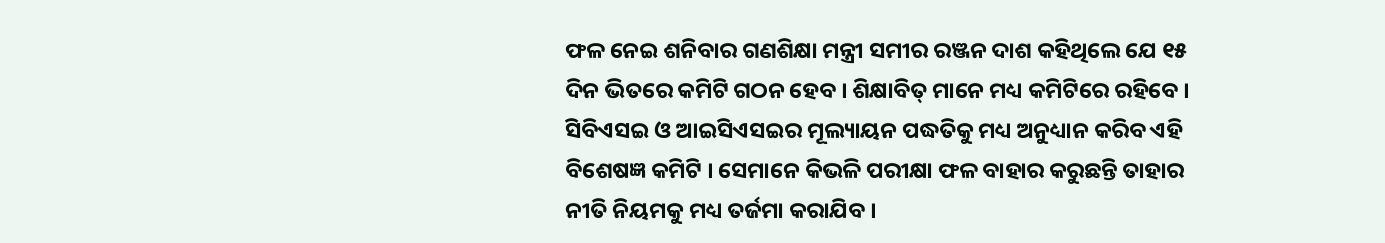ଫଳ ନେଇ ଶନିବାର ଗଣଶିକ୍ଷା ମନ୍ତ୍ରୀ ସମୀର ରଞ୍ଜନ ଦାଶ କହିଥିଲେ ଯେ ୧୫ ଦିନ ଭିତରେ କମିଟି ଗଠନ ହେବ । ଶିକ୍ଷାବିତ୍ ମାନେ ମଧ୍ୟ କମିଟିରେ ରହିବେ । ସିବିଏସଇ ଓ ଆଇସିଏସଇର ମୂଲ୍ୟାୟନ ପଦ୍ଧତିକୁ ମଧ୍ୟ ଅନୁଧ୍ୟାନ କରିବ ଏହି ବିଶେଷଜ୍ଞ କମିଟି । ସେମାନେ କିଭଳି ପରୀକ୍ଷା ଫଳ ବାହାର କରୁଛନ୍ତି ତାହାର ନୀତି ନିୟମକୁ ମଧ୍ୟ ତର୍ଜମା କରାଯିବ ।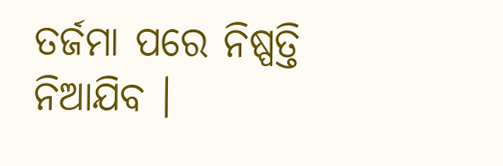ତର୍ଜମା ପରେ ନିଷ୍ପତ୍ତି ନିଆଯିବ ।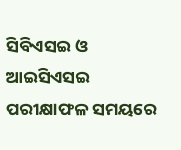ସିବିଏସଇ ଓ ଆଇସିଏସଇ ପରୀକ୍ଷାଫଳ ସମୟରେ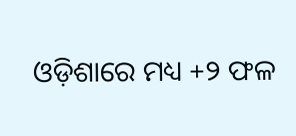ଓଡ଼ିଶାରେ ମଧ୍ୟ +୨ ଫଳ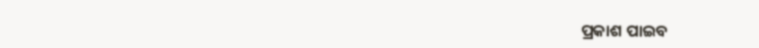ପ୍ରକାଶ ପାଇବ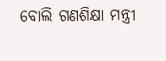ବୋଲି ଗଣଶିକ୍ଷା ମନ୍ତ୍ରୀ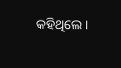କହିଥିଲେ ।